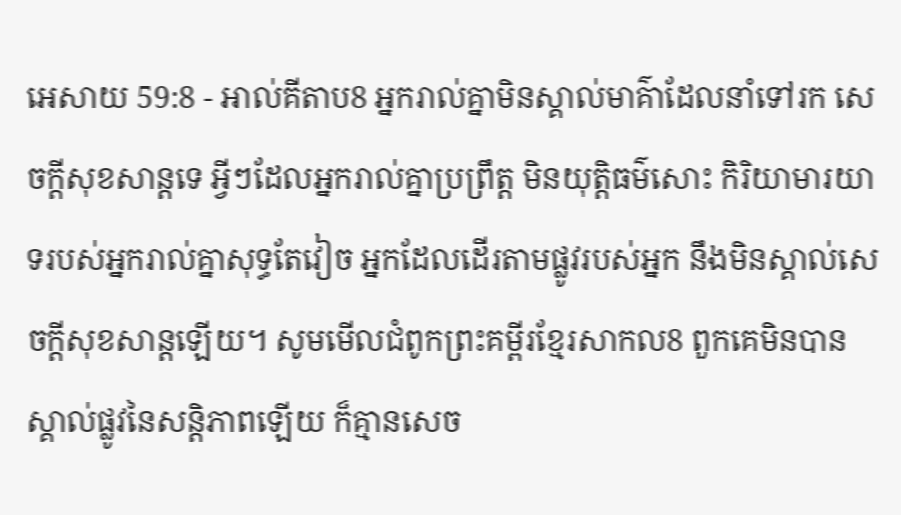អេសាយ 59:8 - អាល់គីតាប8 អ្នករាល់គ្នាមិនស្គាល់មាគ៌ាដែលនាំទៅរក សេចក្ដីសុខសាន្តទេ អ្វីៗដែលអ្នករាល់គ្នាប្រព្រឹត្ត មិនយុត្តិធម៌សោះ កិរិយាមារយាទរបស់អ្នករាល់គ្នាសុទ្ធតែវៀច អ្នកដែលដើរតាមផ្លូវរបស់អ្នក នឹងមិនស្គាល់សេចក្ដីសុខសាន្តឡើយ។ សូមមើលជំពូកព្រះគម្ពីរខ្មែរសាកល8 ពួកគេមិនបានស្គាល់ផ្លូវនៃសន្តិភាពឡើយ ក៏គ្មានសេច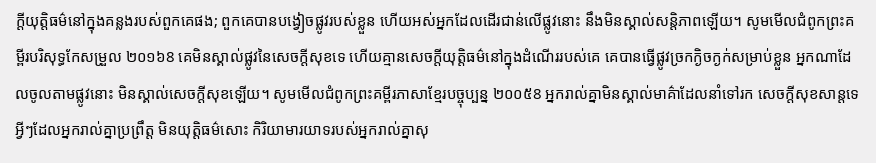ក្ដីយុត្តិធម៌នៅក្នុងគន្លងរបស់ពួកគេផង; ពួកគេបានបង្វៀចផ្លូវរបស់ខ្លួន ហើយអស់អ្នកដែលដើរជាន់លើផ្លូវនោះ នឹងមិនស្គាល់សន្តិភាពឡើយ។ សូមមើលជំពូកព្រះគម្ពីរបរិសុទ្ធកែសម្រួល ២០១៦8 គេមិនស្គាល់ផ្លូវនៃសេចក្ដីសុខទេ ហើយគ្មានសេចក្ដីយុត្តិធម៌នៅក្នុងដំណើររបស់គេ គេបានធ្វើផ្លូវច្រកក្ងិចក្ងក់សម្រាប់ខ្លួន អ្នកណាដែលចូលតាមផ្លូវនោះ មិនស្គាល់សេចក្ដីសុខឡើយ។ សូមមើលជំពូកព្រះគម្ពីរភាសាខ្មែរបច្ចុប្បន្ន ២០០៥8 អ្នករាល់គ្នាមិនស្គាល់មាគ៌ាដែលនាំទៅរក សេចក្ដីសុខសាន្តទេ អ្វីៗដែលអ្នករាល់គ្នាប្រព្រឹត្ត មិនយុត្តិធម៌សោះ កិរិយាមារយាទរបស់អ្នករាល់គ្នាសុ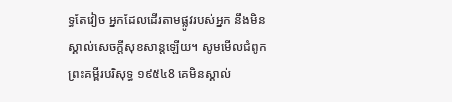ទ្ធតែវៀច អ្នកដែលដើរតាមផ្លូវរបស់អ្នក នឹងមិនស្គាល់សេចក្ដីសុខសាន្តឡើយ។ សូមមើលជំពូកព្រះគម្ពីរបរិសុទ្ធ ១៩៥៤8 គេមិនស្គាល់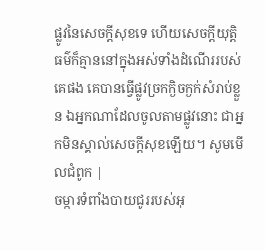ផ្លូវនៃសេចក្ដីសុខទេ ហើយសេចក្ដីយុត្តិធម៌ក៏គ្មាននៅក្នុងអស់ទាំងដំណើររបស់គេផង គេបានធ្វើផ្លូវច្រកក្ងិចក្ងក់សំរាប់ខ្លួន ឯអ្នកណាដែលចូលតាមផ្លូវនោះ ជាអ្នកមិនស្គាល់សេចក្ដីសុខឡើយ។ សូមមើលជំពូក |
ចម្ការទំពាំងបាយជូររបស់អុ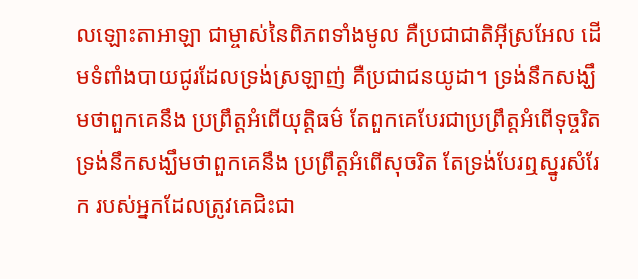លឡោះតាអាឡា ជាម្ចាស់នៃពិភពទាំងមូល គឺប្រជាជាតិអ៊ីស្រអែល ដើមទំពាំងបាយជូរដែលទ្រង់ស្រឡាញ់ គឺប្រជាជនយូដា។ ទ្រង់នឹកសង្ឃឹមថាពួកគេនឹង ប្រព្រឹត្តអំពើយុត្តិធម៌ តែពួកគេបែរជាប្រព្រឹត្តអំពើទុច្ចរិត ទ្រង់នឹកសង្ឃឹមថាពួកគេនឹង ប្រព្រឹត្តអំពើសុចរិត តែទ្រង់បែរឮស្នូរសំរែក របស់អ្នកដែលត្រូវគេជិះជា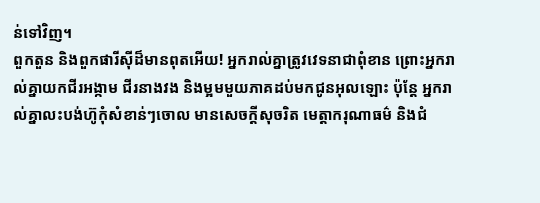ន់ទៅវិញ។
ពួកតួន និងពួកផារីស៊ីដ៏មានពុតអើយ! អ្នករាល់គ្នាត្រូវវេទនាជាពុំខាន ព្រោះអ្នករាល់គ្នាយកជីរអង្កាម ជីរនាងវង និងម្អមមួយភាគដប់មកជូនអុលឡោះ ប៉ុន្ដែ អ្នករាល់គ្នាលះបង់ហ៊ូកុំសំខាន់ៗចោល មានសេចក្ដីសុចរិត មេត្ដាករុណាធម៌ និងជំ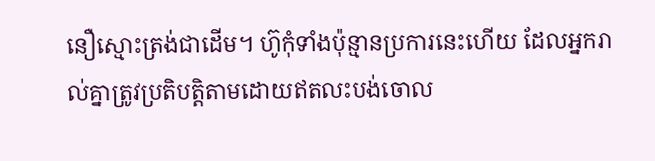នឿស្មោះត្រង់ជាដើម។ ហ៊ូកុំទាំងប៉ុន្មានប្រការនេះហើយ ដែលអ្នករាល់គ្នាត្រូវប្រតិបត្ដិតាមដោយឥតលះបង់ចោល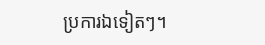ប្រការឯទៀតៗ។